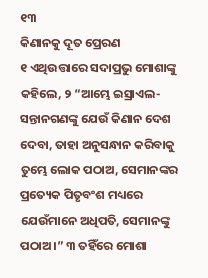୧୩
କିଣାନକୁ ଦୂତ ପ୍ରେରଣ
୧ ଏଥିଉତ୍ତାରେ ସଦାପ୍ରଭୁ ମୋଶାଙ୍କୁ କହିଲେ, ୨ “ଆମ୍ଭେ ଇସ୍ରାଏଲ-ସନ୍ତାନଗଣଙ୍କୁ ଯେଉଁ କିଣାନ ଦେଶ ଦେବା, ତାହା ଅନୁସନ୍ଧାନ କରିବାକୁ ତୁମ୍ଭେ ଲୋକ ପଠାଅ, ସେମାନଙ୍କର ପ୍ରତ୍ୟେକ ପିତୃବଂଶ ମଧ୍ୟରେ ଯେଉଁମାନେ ଅଧିପତି, ସେମାନଙ୍କୁ ପଠାଅ।” ୩ ତହିଁରେ ମୋଶା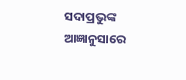ସଦାପ୍ରଭୁଙ୍କ ଆଜ୍ଞାନୁସାରେ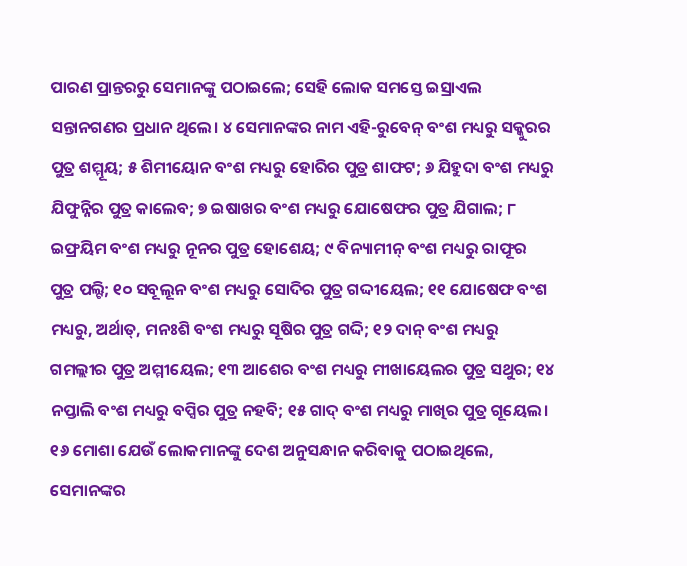ପାରଣ ପ୍ରାନ୍ତରରୁ ସେମାନଙ୍କୁ ପଠାଇଲେ; ସେହି ଲୋକ ସମସ୍ତେ ଇସ୍ରାଏଲ ସନ୍ତାନଗଣର ପ୍ରଧାନ ଥିଲେ। ୪ ସେମାନଙ୍କର ନାମ ଏହି-ରୁବେନ୍ ବଂଶ ମଧ୍ୟରୁ ସକ୍କୁରର ପୁତ୍ର ଶମ୍ମୂୟ; ୫ ଶିମୀୟୋନ ବଂଶ ମଧ୍ୟରୁ ହୋରିର ପୁତ୍ର ଶାଫଟ; ୬ ଯିହୁଦା ବଂଶ ମଧ୍ୟରୁ ଯିଫୁନ୍ନିର ପୁତ୍ର କାଲେବ; ୭ ଇଷାଖର ବଂଶ ମଧ୍ୟରୁ ଯୋଷେଫର ପୁତ୍ର ଯିଗାଲ; ୮ ଇଫ୍ରୟିମ ବଂଶ ମଧ୍ୟରୁ ନୂନର ପୁତ୍ର ହୋଶେୟ; ୯ ବିନ୍ୟାମୀନ୍ ବଂଶ ମଧ୍ୟରୁ ରାଫୂର ପୁତ୍ର ପଲ୍ଟି; ୧୦ ସବୂଲୂନ ବଂଶ ମଧ୍ୟରୁ ସୋଦିର ପୁତ୍ର ଗଦ୍ଦୀୟେଲ; ୧୧ ଯୋଷେଫ ବଂଶ ମଧ୍ୟରୁ, ଅର୍ଥାତ୍, ମନଃଶି ବଂଶ ମଧ୍ୟରୁ ସୂଷିର ପୁତ୍ର ଗଦ୍ଦି; ୧୨ ଦାନ୍ ବଂଶ ମଧ୍ୟରୁ ଗମଲ୍ଲୀର ପୁତ୍ର ଅମ୍ମୀୟେଲ; ୧୩ ଆଶେର ବଂଶ ମଧ୍ୟରୁ ମୀଖାୟେଲର ପୁତ୍ର ସଥୁର; ୧୪ ନପ୍ତାଲି ବଂଶ ମଧ୍ୟରୁ ବପ୍ସିର ପୁତ୍ର ନହବି; ୧୫ ଗାଦ୍ ବଂଶ ମଧ୍ୟରୁ ମାଖିର ପୁତ୍ର ଗୂୟେଲ। ୧୬ ମୋଶା ଯେଉଁ ଲୋକମାନଙ୍କୁ ଦେଶ ଅନୁସନ୍ଧାନ କରିବାକୁ ପଠାଇଥିଲେ, ସେମାନଙ୍କର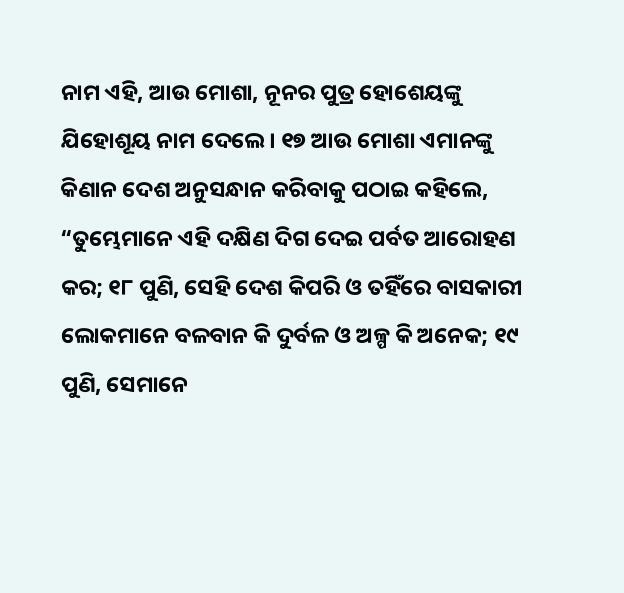ନାମ ଏହି, ଆଉ ମୋଶା, ନୂନର ପୁତ୍ର ହୋଶେୟଙ୍କୁ ଯିହୋଶୂୟ ନାମ ଦେଲେ। ୧୭ ଆଉ ମୋଶା ଏମାନଙ୍କୁ କିଣାନ ଦେଶ ଅନୁସନ୍ଧାନ କରିବାକୁ ପଠାଇ କହିଲେ, “ତୁମ୍ଭେମାନେ ଏହି ଦକ୍ଷିଣ ଦିଗ ଦେଇ ପର୍ବତ ଆରୋହଣ କର; ୧୮ ପୁଣି, ସେହି ଦେଶ କିପରି ଓ ତହିଁରେ ବାସକାରୀ ଲୋକମାନେ ବଳବାନ କି ଦୁର୍ବଳ ଓ ଅଳ୍ପ କି ଅନେକ; ୧୯ ପୁଣି, ସେମାନେ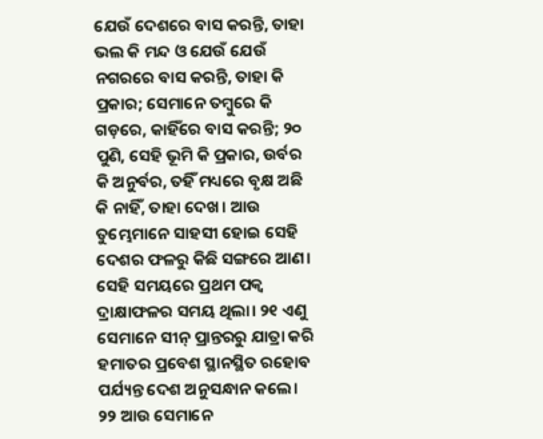ଯେଉଁ ଦେଶରେ ବାସ କରନ୍ତି, ତାହା ଭଲ କି ମନ୍ଦ ଓ ଯେଉଁ ଯେଉଁ ନଗରରେ ବାସ କରନ୍ତି, ତାହା କି ପ୍ରକାର; ସେମାନେ ତମ୍ବୁରେ କି ଗଡ଼ରେ, କାହିଁରେ ବାସ କରନ୍ତି; ୨୦ ପୁଣି, ସେହି ଭୂମି କି ପ୍ରକାର, ଉର୍ବର କି ଅନୁର୍ବର, ତହିଁ ମଧ୍ୟରେ ବୃକ୍ଷ ଅଛି କି ନାହିଁ, ତାହା ଦେଖ। ଆଉ ତୁମ୍ଭେମାନେ ସାହସୀ ହୋଇ ସେହି ଦେଶର ଫଳରୁ କିଛି ସଙ୍ଗରେ ଆଣ। ସେହି ସମୟରେ ପ୍ରଥମ ପକ୍ୱ ଦ୍ରାକ୍ଷାଫଳର ସମୟ ଥିଲା। ୨୧ ଏଣୁ ସେମାନେ ସୀନ୍ ପ୍ରାନ୍ତରରୁ ଯାତ୍ରା କରି ହମାତର ପ୍ରବେଶ ସ୍ଥାନସ୍ଥିତ ରହୋବ ପର୍ଯ୍ୟନ୍ତ ଦେଶ ଅନୁସନ୍ଧାନ କଲେ। ୨୨ ଆଉ ସେମାନେ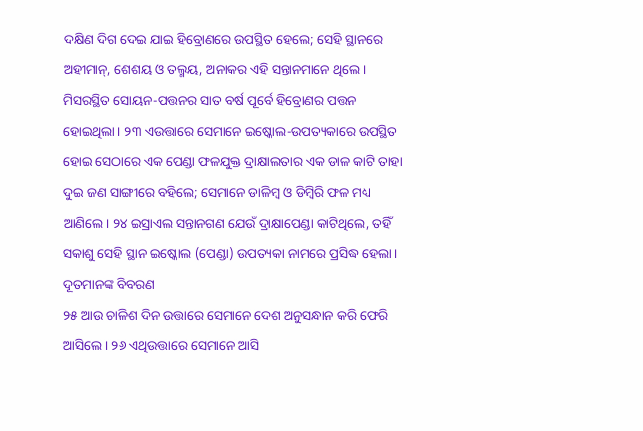ଦକ୍ଷିଣ ଦିଗ ଦେଇ ଯାଇ ହିବ୍ରୋଣରେ ଉପସ୍ଥିତ ହେଲେ; ସେହି ସ୍ଥାନରେ ଅହୀମାନ୍, ଶେଶୟ ଓ ତଲ୍ମୟ, ଅନାକର ଏହି ସନ୍ତାନମାନେ ଥିଲେ। ମିସରସ୍ଥିତ ସୋୟନ-ପତ୍ତନର ସାତ ବର୍ଷ ପୂର୍ବେ ହିବ୍ରୋଣର ପତ୍ତନ ହୋଇଥିଲା। ୨୩ ଏଉତ୍ତାରେ ସେମାନେ ଇଷ୍କୋଲ-ଉପତ୍ୟକାରେ ଉପସ୍ଥିତ ହୋଇ ସେଠାରେ ଏକ ପେଣ୍ଡା ଫଳଯୁକ୍ତ ଦ୍ରାକ୍ଷାଲତାର ଏକ ଡାଳ କାଟି ତାହା ଦୁଇ ଜଣ ସାଙ୍ଗୀରେ ବହିଲେ; ସେମାନେ ଡାଳିମ୍ବ ଓ ଡିମ୍ବିରି ଫଳ ମଧ୍ୟ ଆଣିଲେ। ୨୪ ଇସ୍ରାଏଲ ସନ୍ତାନଗଣ ଯେଉଁ ଦ୍ରାକ୍ଷାପେଣ୍ଡା କାଟିଥିଲେ, ତହିଁ ସକାଶୁ ସେହି ସ୍ଥାନ ଇଷ୍କୋଲ (ପେଣ୍ଡା) ଉପତ୍ୟକା ନାମରେ ପ୍ରସିଦ୍ଧ ହେଲା।
ଦୂତମାନଙ୍କ ବିବରଣ
୨୫ ଆଉ ଚାଳିଶ ଦିନ ଉତ୍ତାରେ ସେମାନେ ଦେଶ ଅନୁସନ୍ଧାନ କରି ଫେରି ଆସିଲେ। ୨୬ ଏଥିଉତ୍ତାରେ ସେମାନେ ଆସି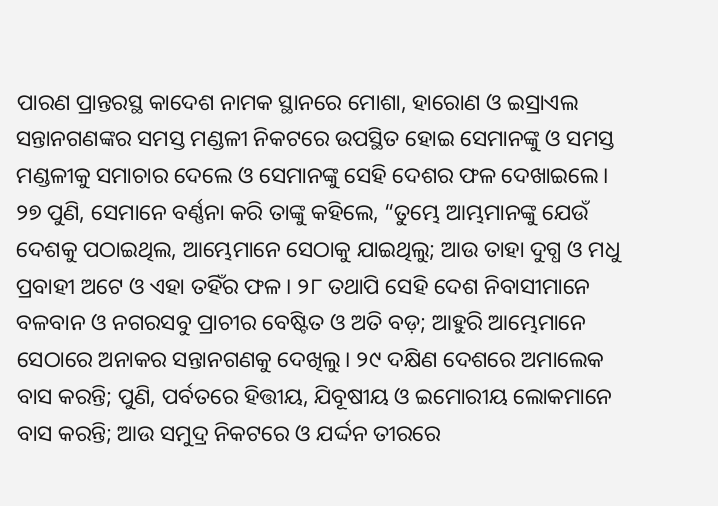ପାରଣ ପ୍ରାନ୍ତରସ୍ଥ କାଦେଶ ନାମକ ସ୍ଥାନରେ ମୋଶା, ହାରୋଣ ଓ ଇସ୍ରାଏଲ ସନ୍ତାନଗଣଙ୍କର ସମସ୍ତ ମଣ୍ଡଳୀ ନିକଟରେ ଉପସ୍ଥିତ ହୋଇ ସେମାନଙ୍କୁ ଓ ସମସ୍ତ ମଣ୍ଡଳୀକୁ ସମାଚାର ଦେଲେ ଓ ସେମାନଙ୍କୁ ସେହି ଦେଶର ଫଳ ଦେଖାଇଲେ। ୨୭ ପୁଣି, ସେମାନେ ବର୍ଣ୍ଣନା କରି ତାଙ୍କୁ କହିଲେ, “ତୁମ୍ଭେ ଆମ୍ଭମାନଙ୍କୁ ଯେଉଁ ଦେଶକୁ ପଠାଇଥିଲ, ଆମ୍ଭେମାନେ ସେଠାକୁ ଯାଇଥିଲୁ; ଆଉ ତାହା ଦୁଗ୍ଧ ଓ ମଧୁ ପ୍ରବାହୀ ଅଟେ ଓ ଏହା ତହିଁର ଫଳ। ୨୮ ତଥାପି ସେହି ଦେଶ ନିବାସୀମାନେ ବଳବାନ ଓ ନଗରସବୁ ପ୍ରାଚୀର ବେଷ୍ଟିତ ଓ ଅତି ବଡ଼; ଆହୁରି ଆମ୍ଭେମାନେ ସେଠାରେ ଅନାକର ସନ୍ତାନଗଣକୁ ଦେଖିଲୁ। ୨୯ ଦକ୍ଷିଣ ଦେଶରେ ଅମାଲେକ ବାସ କରନ୍ତି; ପୁଣି, ପର୍ବତରେ ହିତ୍ତୀୟ, ଯିବୂଷୀୟ ଓ ଇମୋରୀୟ ଲୋକମାନେ ବାସ କରନ୍ତି; ଆଉ ସମୁଦ୍ର ନିକଟରେ ଓ ଯର୍ଦ୍ଦନ ତୀରରେ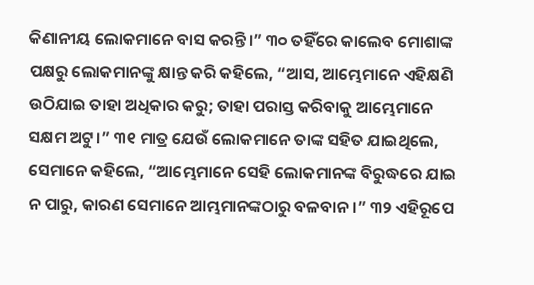କିଣାନୀୟ ଲୋକମାନେ ବାସ କରନ୍ତି।” ୩୦ ତହିଁରେ କାଲେବ ମୋଶାଙ୍କ ପକ୍ଷରୁ ଲୋକମାନଙ୍କୁ କ୍ଷାନ୍ତ କରି କହିଲେ, “ଆସ, ଆମ୍ଭେମାନେ ଏହିକ୍ଷଣି ଉଠିଯାଇ ତାହା ଅଧିକାର କରୁ; ତାହା ପରାସ୍ତ କରିବାକୁ ଆମ୍ଭେମାନେ ସକ୍ଷମ ଅଟୁ।” ୩୧ ମାତ୍ର ଯେଉଁ ଲୋକମାନେ ତାଙ୍କ ସହିତ ଯାଇଥିଲେ, ସେମାନେ କହିଲେ, “ଆମ୍ଭେମାନେ ସେହି ଲୋକମାନଙ୍କ ବିରୁଦ୍ଧରେ ଯାଇ ନ ପାରୁ, କାରଣ ସେମାନେ ଆମ୍ଭମାନଙ୍କଠାରୁ ବଳବାନ।” ୩୨ ଏହିରୂପେ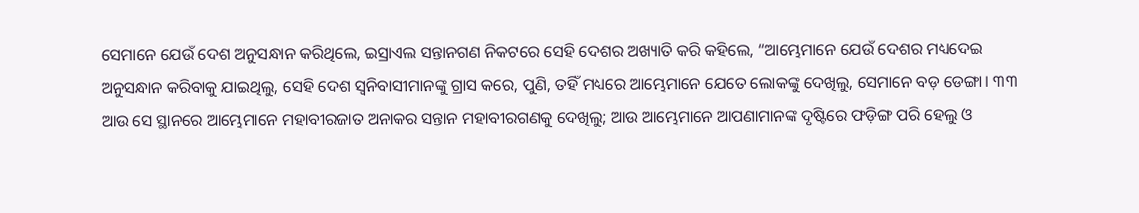ସେମାନେ ଯେଉଁ ଦେଶ ଅନୁସନ୍ଧାନ କରିଥିଲେ, ଇସ୍ରାଏଲ ସନ୍ତାନଗଣ ନିକଟରେ ସେହି ଦେଶର ଅଖ୍ୟାତି କରି କହିଲେ, “ଆମ୍ଭେମାନେ ଯେଉଁ ଦେଶର ମଧ୍ୟଦେଇ ଅନୁସନ୍ଧାନ କରିବାକୁ ଯାଇଥିଲୁ, ସେହି ଦେଶ ସ୍ୱନିବାସୀମାନଙ୍କୁ ଗ୍ରାସ କରେ, ପୁଣି, ତହିଁ ମଧ୍ୟରେ ଆମ୍ଭେମାନେ ଯେତେ ଲୋକଙ୍କୁ ଦେଖିଲୁ, ସେମାନେ ବଡ଼ ଡେଙ୍ଗା। ୩୩ ଆଉ ସେ ସ୍ଥାନରେ ଆମ୍ଭେମାନେ ମହାବୀରଜାତ ଅନାକର ସନ୍ତାନ ମହାବୀରଗଣକୁ ଦେଖିଲୁ; ଆଉ ଆମ୍ଭେମାନେ ଆପଣାମାନଙ୍କ ଦୃଷ୍ଟିରେ ଫଡ଼ିଙ୍ଗ ପରି ହେଲୁ ଓ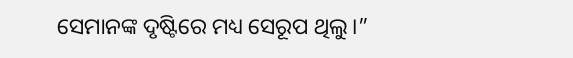ସେମାନଙ୍କ ଦୃଷ୍ଟିରେ ମଧ୍ୟ ସେରୂପ ଥିଲୁ।”